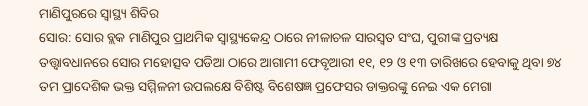ମାଣିପୁରରେ ସ୍ୱାସ୍ଥ୍ୟ ଶିବିର
ସୋର: ସୋର ବ୍ଲକ ମାଣିପୁର ପ୍ରାଥମିକ ସ୍ୱାସ୍ଥ୍ୟକେନ୍ଦ୍ର ଠାରେ ନୀଳାଚଳ ସାରସ୍ୱତ ସଂଘ, ପୁରୀଙ୍କ ପ୍ରତ୍ୟକ୍ଷ ତତ୍ତ୍ୱାବଧାନରେ ସୋର ମହୋତ୍ସବ ପଡିଆ ଠାରେ ଆଗାମୀ ଫେବୃଆରୀ ୧୧, ୧୨ ଓ ୧୩ ତାରିଖରେ ହେବାକୁ ଥିବା ୭୪ ତମ ପ୍ରାଦେଶିକ ଭକ୍ତ ସମ୍ମିଳନୀ ଉପଲକ୍ଷେ ବିଶିଷ୍ଟ ବିଶେଷଜ୍ଞ ପ୍ରଫେସର ଡାକ୍ତରଙ୍କୁ ନେଇ ଏକ ମେଗା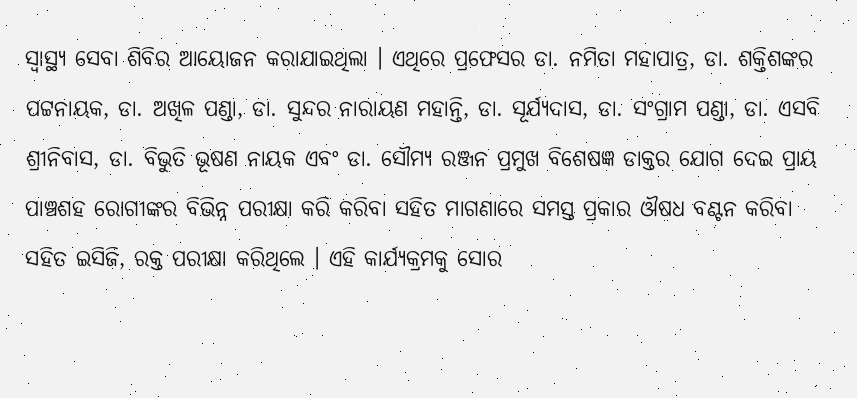ସ୍ୱାସ୍ଥ୍ୟ ସେବା ଶିବିର ଆୟୋଜନ କରାଯାଇଥିଲା । ଏଥିରେ ପ୍ରଫେସର ଡା. ନମିତା ମହାପାତ୍ର, ଡା. ଶକ୍ତିଶଙ୍କର ପଟ୍ଟନାୟକ, ଡା. ଅଖିଳ ପଣ୍ଡା, ଡା. ସୁନ୍ଦର ନାରାୟଣ ମହାନ୍ତି, ଡା. ସୂର୍ଯ୍ୟଦାସ, ଡା. ସଂଗ୍ରାମ ପଣ୍ଡା, ଡା. ଏସବି ଶ୍ରୀନିବାସ, ଡା. ବିଭୁତି ଭୂଷଣ ନାୟକ ଏବଂ ଡା. ସୌମ୍ୟ ରଞ୍ଜନ ପ୍ରମୁଖ ବିଶେଷଜ୍ଞ ଡାକ୍ତର ଯୋଗ ଦେଇ ପ୍ରାୟ ପାଞ୍ଚଶହ ରୋଗୀଙ୍କର ବିଭିନ୍ନ ପରୀକ୍ଷା କରି କରିବା ସହିତ ମାଗଣାରେ ସମସ୍ତ ପ୍ରକାର ଔଷଧ ବଣ୍ଟନ କରିବା ସହିତ ଇସିଜି, ରକ୍ତ ପରୀକ୍ଷା କରିଥିଲେ । ଏହି କାର୍ଯ୍ୟକ୍ରମକୁ ସୋର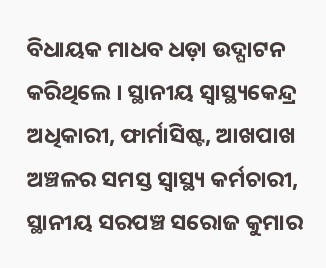ବିଧାୟକ ମାଧବ ଧଡ଼ା ଉଦ୍ଘାଟନ କରିଥିଲେ । ସ୍ଥାନୀୟ ସ୍ୱାସ୍ଥ୍ୟକେନ୍ଦ୍ର ଅଧିକାରୀ, ଫାର୍ମାସିଷ୍ଟ, ଆଖପାଖ ଅଞ୍ଚଳର ସମସ୍ତ ସ୍ୱାସ୍ଥ୍ୟ କର୍ମଚାରୀ, ସ୍ଥାନୀୟ ସରପଞ୍ଚ ସରୋଜ କୁମାର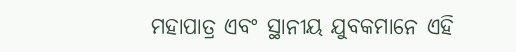ମହାପାତ୍ର ଏବଂ ସ୍ଥାନୀୟ ଯୁବକମାନେ ଏହି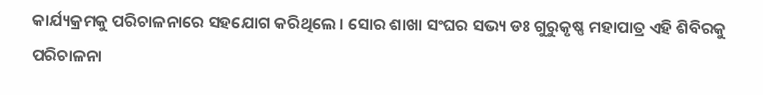କାର୍ଯ୍ୟକ୍ରମକୁ ପରିଚାଳନାରେ ସହଯୋଗ କରିଥିଲେ । ସୋର ଶାଖା ସଂଘର ସଭ୍ୟ ଡଃ ଗୁରୁକୃଷ୍ଣ ମହାପାତ୍ର ଏହି ଶିବିରକୁ ପରିଚାଳନା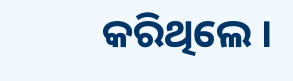କରିଥିଲେ ।